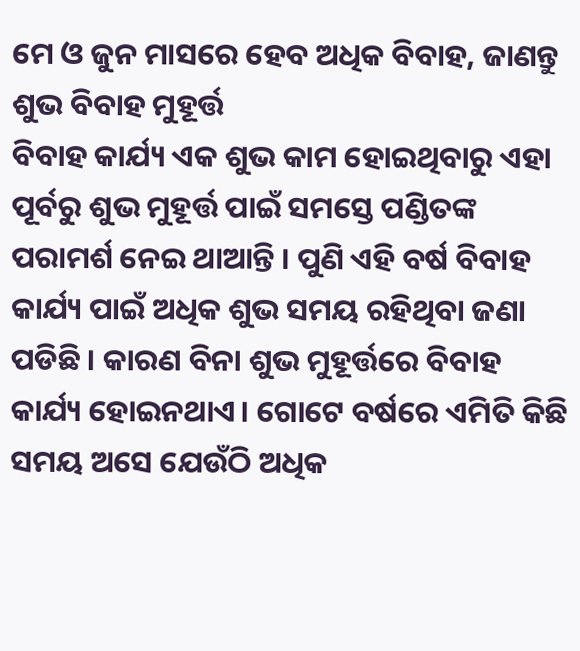ମେ ଓ ଜୁନ ମାସରେ ହେବ ଅଧିକ ବିବାହ, ଜାଣନ୍ତୁ ଶୁଭ ବିବାହ ମୁହୂର୍ତ୍ତ
ବିବାହ କାର୍ଯ୍ୟ ଏକ ଶୁଭ କାମ ହୋଇଥିବାରୁ ଏହା ପୂର୍ବରୁ ଶୁଭ ମୁହୂର୍ତ୍ତ ପାଇଁ ସମସ୍ତେ ପଣ୍ଡିତଙ୍କ ପରାମର୍ଶ ନେଇ ଥାଆନ୍ତି । ପୁଣି ଏହି ବର୍ଷ ବିବାହ କାର୍ଯ୍ୟ ପାଇଁ ଅଧିକ ଶୁଭ ସମୟ ରହିଥିବା ଜଣା ପଡିଛି । କାରଣ ବିନା ଶୁଭ ମୁହୂର୍ତ୍ତରେ ବିବାହ କାର୍ଯ୍ୟ ହୋଇନଥାଏ। ଗୋଟେ ବର୍ଷରେ ଏମିତି କିଛି ସମୟ ଅସେ ଯେଉଁଠି ଅଧିକ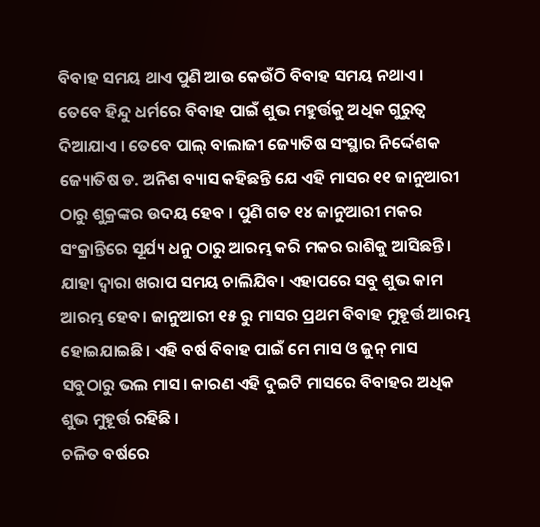ବିବାହ ସମୟ ଥାଏ ପୁଣି ଆଉ କେଉଁଠି ବିବାହ ସମୟ ନଥାଏ।
ତେବେ ହିନ୍ଦୁ ଧର୍ମରେ ବିବାହ ପାଇଁ ଶୁଭ ମହୁର୍ତ୍ତକୁ ଅଧିକ ଗୁରୁତ୍ଵ ଦିଆଯାଏ । ତେବେ ପାଲ୍ ବାଲାଜୀ ଜ୍ୟୋତିଷ ସଂସ୍ଥାର ନିର୍ଦ୍ଦେଶକ ଜ୍ୟୋତିଷ ଡ. ଅନିଶ ବ୍ୟାସ କହିଛନ୍ତି ଯେ ଏହି ମାସର ୧୧ ଜାନୁଆରୀ ଠାରୁ ଶୁକ୍ରଙ୍କର ଉଦୟ ହେବ । ପୁଣି ଗତ ୧୪ ଜାନୁଆରୀ ମକର ସଂକ୍ରାନ୍ତିରେ ସୂର୍ଯ୍ୟ ଧନୁ ଠାରୁ ଆରମ୍ଭ କରି ମକର ରାଶିକୁ ଆସିଛନ୍ତି। ଯାହା ଦ୍ଵାରା ଖରାପ ସମୟ ଚାଲିଯିବ। ଏହାପରେ ସବୁ ଶୁଭ କାମ ଆରମ୍ଭ ହେବ। ଜାନୁଆରୀ ୧୫ ରୁ ମାସର ପ୍ରଥମ ବିବାହ ମୁହୂର୍ତ୍ତ ଆରମ୍ଭ ହୋଇଯାଇଛି। ଏହି ବର୍ଷ ବିବାହ ପାଇଁ ମେ ମାସ ଓ ଜୁନ୍ ମାସ ସବୁଠାରୁ ଭଲ ମାସ। କାରଣ ଏହି ଦୁଇଟି ମାସରେ ବିବାହର ଅଧିକ ଶୁଭ ମୁହୂର୍ତ୍ତ ରହିଛି ।
ଚଳିତ ବର୍ଷରେ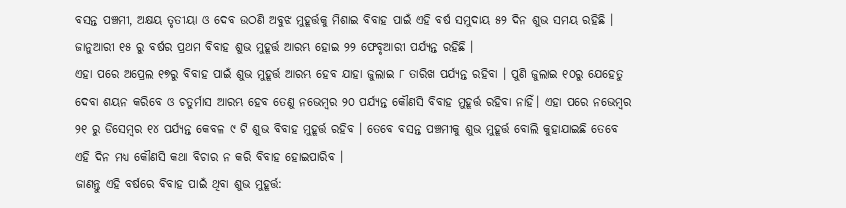ବସନ୍ତ ପଞ୍ଚମୀ, ଅକ୍ଷୟ ତୃତୀୟା ଓ ଦେବ ଉଠଣି ଅବୁଝ ମୁହୂର୍ତ୍ତକୁ ମିଶାଇ ବିବାହ ପାଇଁ ଏହି ବର୍ଷ ସମୁଦାୟ ୫୨ ଦିନ ଶୁଭ ସମୟ ରହିଛି । ଜାନୁଆରୀ ୧୫ ରୁ ବର୍ଷର ପ୍ରଥମ ବିବାହ ଶୁଭ ମୁହୂର୍ତ୍ତ ଆରମ୍ଭ ହୋଇ ୨୨ ଫେବୃଆରୀ ପର୍ଯ୍ୟନ୍ତ ରହିଛି ।
ଏହା ପରେ ଅପ୍ରେଲ ୧୭ରୁ ବିବାହ ପାଇଁ ଶୁଭ ମୁହୂର୍ତ୍ତ ଆରମ୍ଭ ହେବ ଯାହା ଜୁଲାଇ ୮ ତାରିଖ ପର୍ଯ୍ୟନ୍ତ ରହିବା । ପୁଣି ଜୁଲାଇ ୧୦ରୁ ଯେହେତୁ ଦେବା ଶୟନ କରିବେ ଓ ଚତୁର୍ମାସ ଆରମ୍ଭ ହେବ ତେଣୁ ନଭେମ୍ବର ୨୦ ପର୍ଯ୍ୟନ୍ତ କୌଣସି ବିବାହ ମୁହୂର୍ତ୍ତ ରହିବା ନାହିଁ। ଏହା ପରେ ନଭେମ୍ୱର ୨୧ ରୁ ଡିସେମ୍ବର ୧୪ ପର୍ଯ୍ୟନ୍ତ କେବଳ ୯ ଟି ଶୁଭ ବିବାହ ମୁହୂର୍ତ୍ତ ରହିବ । ତେବେ ବସନ୍ତ ପଞ୍ଚମୀକୁ ଶୁଭ ମୁହୂର୍ତ୍ତ ବୋଲି କୁହାଯାଇଛି ତେବେ ଏହି ଦିନ ମଧ୍ୟ କୌଣସି କଥା ବିଚାର ନ କରି ବିବାହ ହୋଇପାରିବ ।
ଜାଣନ୍ତୁ ଏହି ବର୍ଷରେ ବିବାହ ପାଇଁ ଥିବା ଶୁଭ ମୁହୂର୍ତ୍ତ: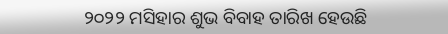୨୦୨୨ ମସିହାର ଶୁଭ ବିବାହ ତାରିଖ ହେଉଛି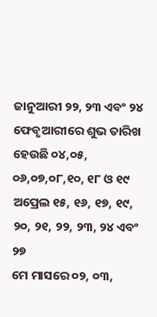ଜାନୁଆରୀ ୨୨, ୨୩ ଏବଂ ୨୪
ଫେବୃଆରୀରେ ଶୁଭ ତାରିଖ ହେଉଛି ୦୪,୦୫, ୦୬,୦୭,୦୮,୧୦, ୧୮ ଓ ୧୯
ଅପ୍ରେଲ ୧୫, ୧୬, ୧୭, ୧୯, ୨୦, ୨୧, ୨୨, ୨୩, ୨୪ ଏବଂ ୨୭
ମେ ମାସରେ ୦୨, ୦୩,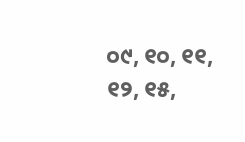୦୯, ୧୦, ୧୧, ୧୨, ୧୫,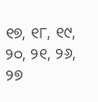୧୭, ୧୮, ୧୯, ୨୦, ୨୧, ୨୬, ୨୭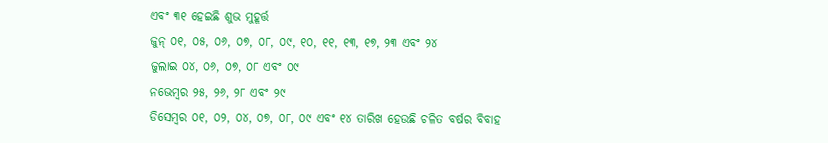ଏବଂ ୩୧ ହେଇଛି ଶୁଭ ମୁହୂର୍ତ୍ତ
ଜୁନ୍ ୦୧, ୦୫, ୦୬, ୦୭, ୦୮, ୦୯, ୧୦, ୧୧, ୧୩, ୧୭, ୨୩ ଏବଂ ୨୪
ଜୁଲାଇ ୦୪, ୦୬, ୦୭, ୦୮ ଏବଂ ୦୯
ନଭେମ୍ବର ୨୫, ୨୬, ୨୮ ଏବଂ ୨୯
ଡିସେମ୍ବର ୦୧, ୦୨, ୦୪, ୦୭, ୦୮, ୦୯ ଏବଂ ୧୪ ତାରିଖ ହେଉଛି ଚଳିତ ବର୍ଷର ବିବାହ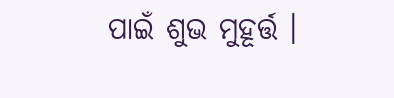ପାଇଁ ଶୁଭ ମୁହୂର୍ତ୍ତ ।